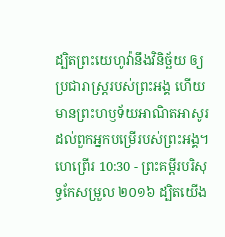ដ្បិតព្រះយេហូវ៉ានឹងវិនិច្ឆ័យ ឲ្យប្រជារាស្ត្ររបស់ព្រះអង្គ ហើយមានព្រះហឫទ័យអាណិតអាសូរ ដល់ពួកអ្នកបម្រើរបស់ព្រះអង្គ។
ហេព្រើរ 10:30 - ព្រះគម្ពីរបរិសុទ្ធកែសម្រួល ២០១៦ ដ្បិតយើង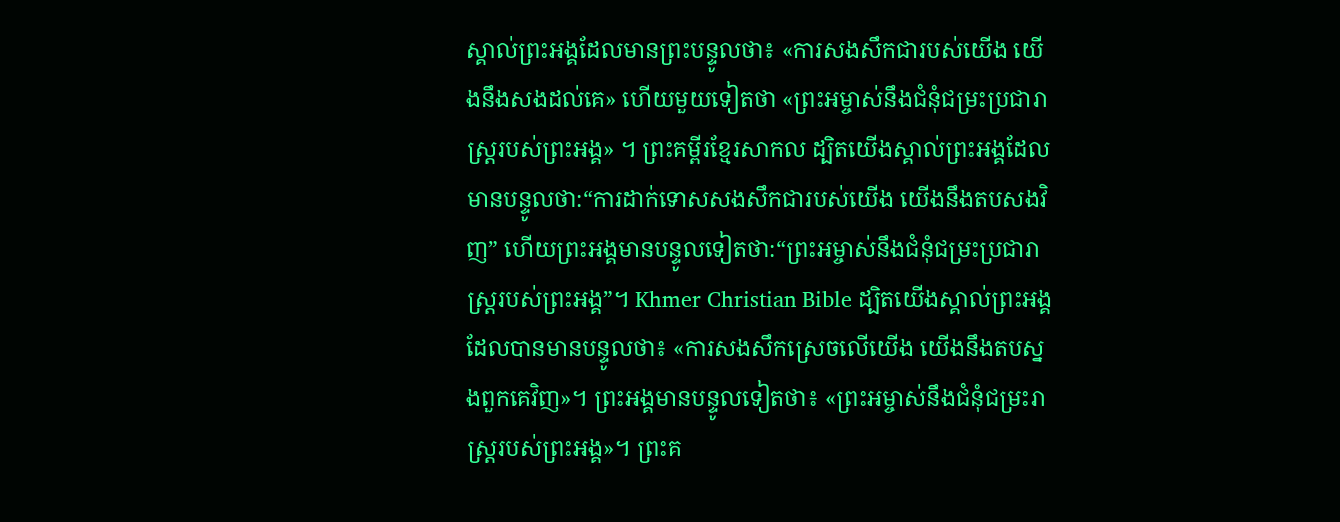ស្គាល់ព្រះអង្គដែលមានព្រះបន្ទូលថា៖ «ការសងសឹកជារបស់យើង យើងនឹងសងដល់គេ» ហើយមួយទៀតថា «ព្រះអម្ចាស់នឹងជំនុំជម្រះប្រជារាស្ត្ររបស់ព្រះអង្គ» ។ ព្រះគម្ពីរខ្មែរសាកល ដ្បិតយើងស្គាល់ព្រះអង្គដែលមានបន្ទូលថា:“ការដាក់ទោសសងសឹកជារបស់យើង យើងនឹងតបសងវិញ” ហើយព្រះអង្គមានបន្ទូលទៀតថា:“ព្រះអម្ចាស់នឹងជំនុំជម្រះប្រជារាស្ត្ររបស់ព្រះអង្គ”។ Khmer Christian Bible ដ្បិតយើងស្គាល់ព្រះអង្គដែលបានមានបន្ទូលថា៖ «ការសងសឹកស្រេចលើយើង យើងនឹងតបស្នងពួកគេវិញ»។ ព្រះអង្គមានបន្ទូលទៀតថា៖ «ព្រះអម្ចាស់នឹងជំនុំជម្រះរាស្ដ្ររបស់ព្រះអង្គ»។ ព្រះគ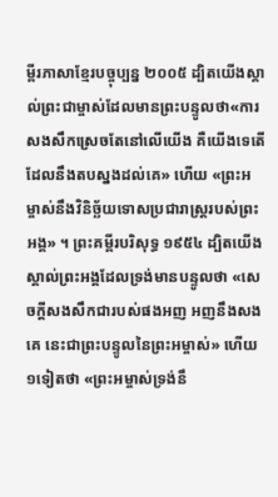ម្ពីរភាសាខ្មែរបច្ចុប្បន្ន ២០០៥ ដ្បិតយើងស្គាល់ព្រះជាម្ចាស់ដែលមានព្រះបន្ទូលថា«ការសងសឹកស្រេចតែនៅលើយើង គឺយើងទេតើដែលនឹងតបស្នងដល់គេ» ហើយ «ព្រះអម្ចាស់នឹងវិនិច្ឆ័យទោសប្រជារាស្ដ្ររបស់ព្រះអង្គ» ។ ព្រះគម្ពីរបរិសុទ្ធ ១៩៥៤ ដ្បិតយើងស្គាល់ព្រះអង្គដែលទ្រង់មានបន្ទូលថា «សេចក្ដីសងសឹកជារបស់ផងអញ អញនឹងសងគេ នេះជាព្រះបន្ទូលនៃព្រះអម្ចាស់» ហើយ១ទៀតថា «ព្រះអម្ចាស់ទ្រង់នឹ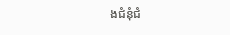ងជំនុំជំ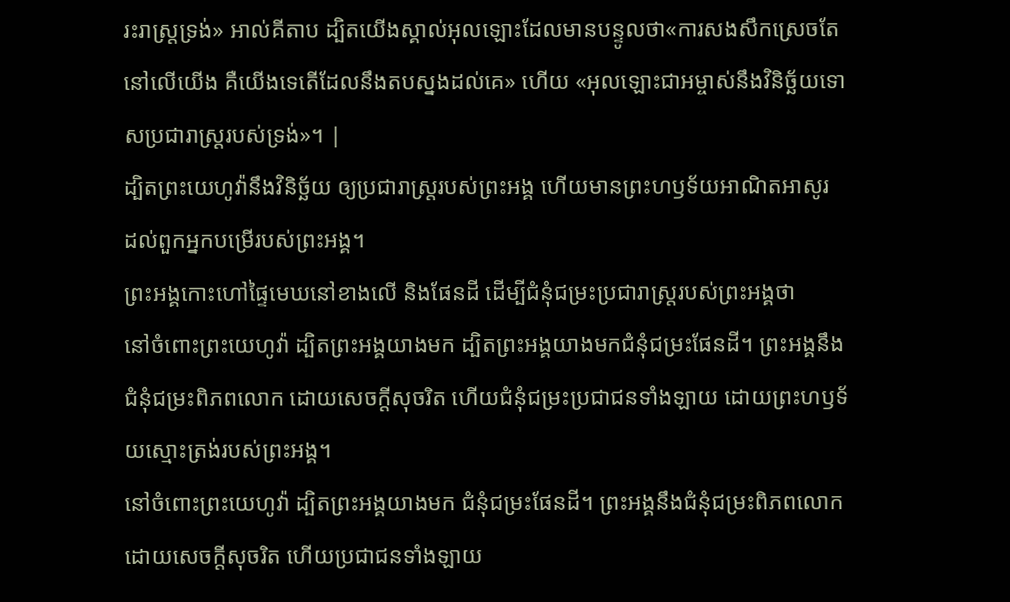រះរាស្ត្រទ្រង់» អាល់គីតាប ដ្បិតយើងស្គាល់អុលឡោះដែលមានបន្ទូលថា«ការសងសឹកស្រេចតែនៅលើយើង គឺយើងទេតើដែលនឹងតបស្នងដល់គេ» ហើយ «អុលឡោះជាអម្ចាស់នឹងវិនិច្ឆ័យទោសប្រជារាស្ដ្ររបស់ទ្រង់»។ |
ដ្បិតព្រះយេហូវ៉ានឹងវិនិច្ឆ័យ ឲ្យប្រជារាស្ត្ររបស់ព្រះអង្គ ហើយមានព្រះហឫទ័យអាណិតអាសូរ ដល់ពួកអ្នកបម្រើរបស់ព្រះអង្គ។
ព្រះអង្គកោះហៅផ្ទៃមេឃនៅខាងលើ និងផែនដី ដើម្បីជំនុំជម្រះប្រជារាស្ត្ររបស់ព្រះអង្គថា
នៅចំពោះព្រះយេហូវ៉ា ដ្បិតព្រះអង្គយាងមក ដ្បិតព្រះអង្គយាងមកជំនុំជម្រះផែនដី។ ព្រះអង្គនឹងជំនុំជម្រះពិភពលោក ដោយសេចក្ដីសុចរិត ហើយជំនុំជម្រះប្រជាជនទាំងឡាយ ដោយព្រះហឫទ័យស្មោះត្រង់របស់ព្រះអង្គ។
នៅចំពោះព្រះយេហូវ៉ា ដ្បិតព្រះអង្គយាងមក ជំនុំជម្រះផែនដី។ ព្រះអង្គនឹងជំនុំជម្រះពិភពលោក ដោយសេចក្ដីសុចរិត ហើយប្រជាជនទាំងឡាយ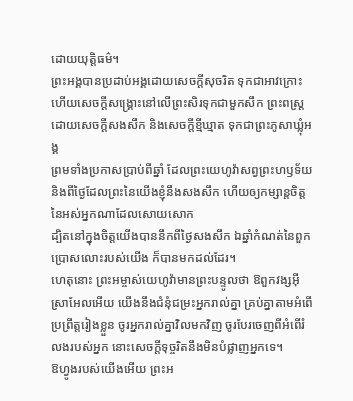ដោយយុត្តិធម៌។
ព្រះអង្គបានប្រដាប់អង្គដោយសេចក្ដីសុចរិត ទុកជាអាវក្រោះ ហើយសេចក្ដីសង្គ្រោះនៅលើព្រះសិរទុកជាមួកសឹក ព្រះពស្ត្រដោយសេចក្ដីសងសឹក និងសេចក្ដីខ្មីឃ្មាត ទុកជាព្រះភូសាឃ្លុំអង្គ
ព្រមទាំងប្រកាសប្រាប់ពីឆ្នាំ ដែលព្រះយេហូវ៉ាសព្វព្រះហឫទ័យ និងពីថ្ងៃដែលព្រះនៃយើងខ្ញុំនឹងសងសឹក ហើយឲ្យកម្សាន្តចិត្តនៃអស់អ្នកណាដែលសោយសោក
ដ្បិតនៅក្នុងចិត្តយើងបាននឹកពីថ្ងៃសងសឹក ឯឆ្នាំកំណត់នៃពួកប្រោសលោះរបស់យើង ក៏បានមកដល់ដែរ។
ហេតុនោះ ព្រះអម្ចាស់យេហូវ៉ាមានព្រះបន្ទូលថា ឱពួកវង្សអ៊ីស្រាអែលអើយ យើងនឹងជំនុំជម្រះអ្នករាល់គ្នា គ្រប់គ្នាតាមអំពើប្រព្រឹត្តរៀងខ្លួន ចូរអ្នករាល់គ្នាវិលមកវិញ ចូរបែរចេញពីអំពើរំលងរបស់អ្នក នោះសេចក្ដីទុច្ចរិតនឹងមិនបំផ្លាញអ្នកទេ។
ឱហ្វូងរបស់យើងអើយ ព្រះអ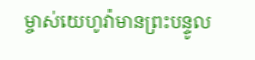ម្ចាស់យេហូវ៉ាមានព្រះបន្ទូល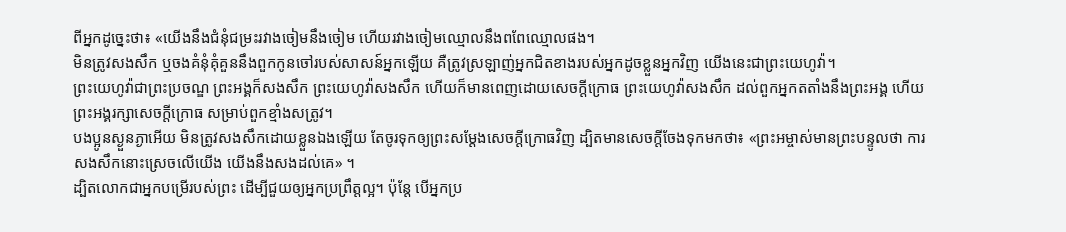ពីអ្នកដូច្នេះថា៖ «យើងនឹងជំនុំជម្រះរវាងចៀមនឹងចៀម ហើយរវាងចៀមឈ្មោលនឹងពពែឈ្មោលផង។
មិនត្រូវសងសឹក ឬចងគំនុំគុំគួននឹងពួកកូនចៅរបស់សាសន៍អ្នកឡើយ គឺត្រូវស្រឡាញ់អ្នកជិតខាងរបស់អ្នកដូចខ្លួនអ្នកវិញ យើងនេះជាព្រះយេហូវ៉ា។
ព្រះយេហូវ៉ាជាព្រះប្រចណ្ឌ ព្រះអង្គក៏សងសឹក ព្រះយេហូវ៉ាសងសឹក ហើយក៏មានពេញដោយសេចក្ដីក្រោធ ព្រះយេហូវ៉ាសងសឹក ដល់ពួកអ្នកតតាំងនឹងព្រះអង្គ ហើយព្រះអង្គរក្សាសេចក្ដីក្រោធ សម្រាប់ពួកខ្មាំងសត្រូវ។
បងប្អូនស្ងួនភ្ងាអើយ មិនត្រូវសងសឹកដោយខ្លួនឯងឡើយ តែចូរទុកឲ្យព្រះសម្ដែងសេចក្ដីក្រោធវិញ ដ្បិតមានសេចក្តីចែងទុកមកថា៖ «ព្រះអម្ចាស់មានព្រះបន្ទូលថា ការសងសឹកនោះស្រេចលើយើង យើងនឹងសងដល់គេ» ។
ដ្បិតលោកជាអ្នកបម្រើរបស់ព្រះ ដើម្បីជួយឲ្យអ្នកប្រពឹ្រត្តល្អ។ ប៉ុន្តែ បើអ្នកប្រ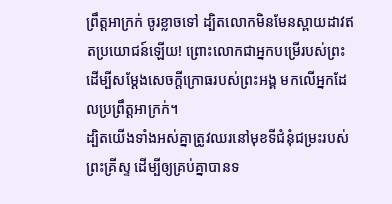ព្រឹត្តអាក្រក់ ចូរខ្លាចទៅ ដ្បិតលោកមិនមែនស្ពាយដាវឥតប្រយោជន៍ឡើយ! ព្រោះលោកជាអ្នកបម្រើរបស់ព្រះ ដើម្បីសម្ដែងសេចក្តីក្រោធរបស់ព្រះអង្គ មកលើអ្នកដែលប្រព្រឹត្តអាក្រក់។
ដ្បិតយើងទាំងអស់គ្នាត្រូវឈរនៅមុខទីជំនុំជម្រះរបស់ព្រះគ្រីស្ទ ដើម្បីឲ្យគ្រប់គ្នាបានទ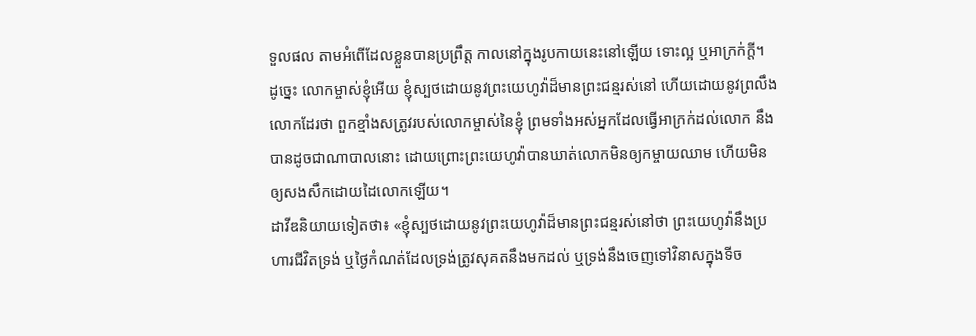ទួលផល តាមអំពើដែលខ្លួនបានប្រព្រឹត្ត កាលនៅក្នុងរូបកាយនេះនៅឡើយ ទោះល្អ ឬអាក្រក់ក្តី។
ដូច្នេះ លោកម្ចាស់ខ្ញុំអើយ ខ្ញុំស្បថដោយនូវព្រះយេហូវ៉ាដ៏មានព្រះជន្មរស់នៅ ហើយដោយនូវព្រលឹងលោកដែរថា ពួកខ្មាំងសត្រូវរបស់លោកម្ចាស់នៃខ្ញុំ ព្រមទាំងអស់អ្នកដែលធ្វើអាក្រក់ដល់លោក នឹងបានដូចជាណាបាលនោះ ដោយព្រោះព្រះយេហូវ៉ាបានឃាត់លោកមិនឲ្យកម្ចាយឈាម ហើយមិនឲ្យសងសឹកដោយដៃលោកឡើយ។
ដាវីឌនិយាយទៀតថា៖ «ខ្ញុំស្បថដោយនូវព្រះយេហូវ៉ាដ៏មានព្រះជន្មរស់នៅថា ព្រះយេហូវ៉ានឹងប្រហារជីវិតទ្រង់ ឬថ្ងៃកំណត់ដែលទ្រង់ត្រូវសុគតនឹងមកដល់ ឬទ្រង់នឹងចេញទៅវិនាសក្នុងទីច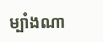ម្បាំងណា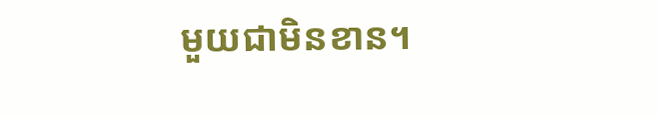មួយជាមិនខាន។